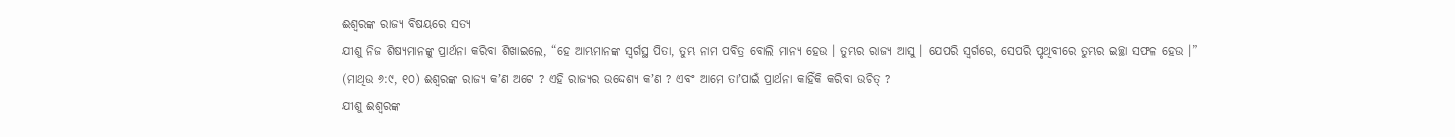ଈଶ୍ୱରଙ୍କ ରାଜ୍ୟ ବିଷୟରେ ସତ୍ୟ
ଯୀଶୁ ନିଜ ଶିଷ୍ୟମାନଙ୍କୁ ପ୍ରାର୍ଥନା କରିବା ଶିଖାଇଲେ, “ହେ ଆମ୍ଭମାନଙ୍କ ସ୍ୱର୍ଗସ୍ଥ ପିତା, ତୁମ୍ଭ ନାମ ପବିତ୍ର ବୋଲି ମାନ୍ୟ ହେଉ । ତୁମ୍ଭର ରାଜ୍ୟ ଆସୁ । ଯେପରି ସ୍ୱର୍ଗରେ, ସେପରି ପୃଥିବୀରେ ତୁମ୍ଭର ଇଚ୍ଛା ସଫଳ ହେଉ ।” (ମାଥିଉ ୬:୯, ୧୦) ଈଶ୍ୱରଙ୍କ ରାଜ୍ୟ କʼଣ ଅଟେ ? ଏହି ରାଜ୍ୟର ଉଦ୍ଦେଶ୍ୟ କʼଣ ? ଏବଂ ଆମେ ତାʼପାଇଁ ପ୍ରାର୍ଥନା କାହିଁକି କରିବା ଉଚିତ୍ ?
ଯୀଶୁ ଈଶ୍ୱରଙ୍କ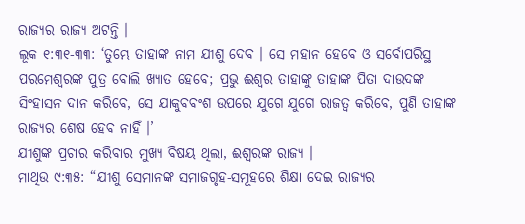ରାଜ୍ୟର ରାଜ୍ୟ ଅଟନ୍ତି ।
ଲୂକ ୧:୩୧-୩୩: ‘ତୁମ୍ଭେ ତାହାଙ୍କ ନାମ ଯୀଶୁ ଦେବ । ସେ ମହାନ ହେବେ ଓ ସର୍ବୋପରିସ୍ଥ ପରମେଶ୍ୱରଙ୍କ ପୁତ୍ର ବୋଲି ଖ୍ୟାତ ହେବେ; ପ୍ରଭୁ ଈଶ୍ୱର ତାହାଙ୍କୁ ତାହାଙ୍କ ପିତା ଦାଉଦଙ୍କ ସିଂହାସନ ଦାନ କରିବେ, ସେ ଯାକୁବବଂଶ ଉପରେ ଯୁଗେ ଯୁଗେ ରାଜତ୍ୱ କରିବେ, ପୁଣି ତାହାଙ୍କ ରାଜ୍ୟର ଶେଷ ହେବ ନାହିଁ ।’
ଯୀଶୁଙ୍କ ପ୍ରଚାର କରିବାର ମୁଖ୍ୟ ବିଷୟ ଥିଲା, ଈଶ୍ୱରଙ୍କ ରାଜ୍ୟ ।
ମାଥିଉ ୯:୩୫: “ଯୀଶୁ ସେମାନଙ୍କ ସମାଜଗୃହ-ସମୂହରେ ଶିକ୍ଷା ଦେଇ ରାଜ୍ୟର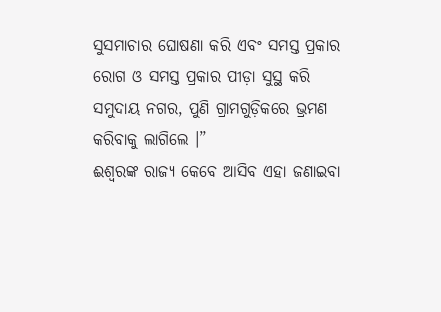ସୁସମାଚାର ଘୋଷଣା କରି ଏବଂ ସମସ୍ତ ପ୍ରକାର ରୋଗ ଓ ସମସ୍ତ ପ୍ରକାର ପୀଡ଼ା ସୁସ୍ଥ କରି ସମୁଦାୟ ନଗର, ପୁଣି ଗ୍ରାମଗୁଡ଼ିକରେ ଭ୍ରମଣ କରିବାକୁ ଲାଗିଲେ ।”
ଈଶ୍ୱରଙ୍କ ରାଜ୍ୟ କେବେ ଆସିବ ଏହା ଜଣାଇବା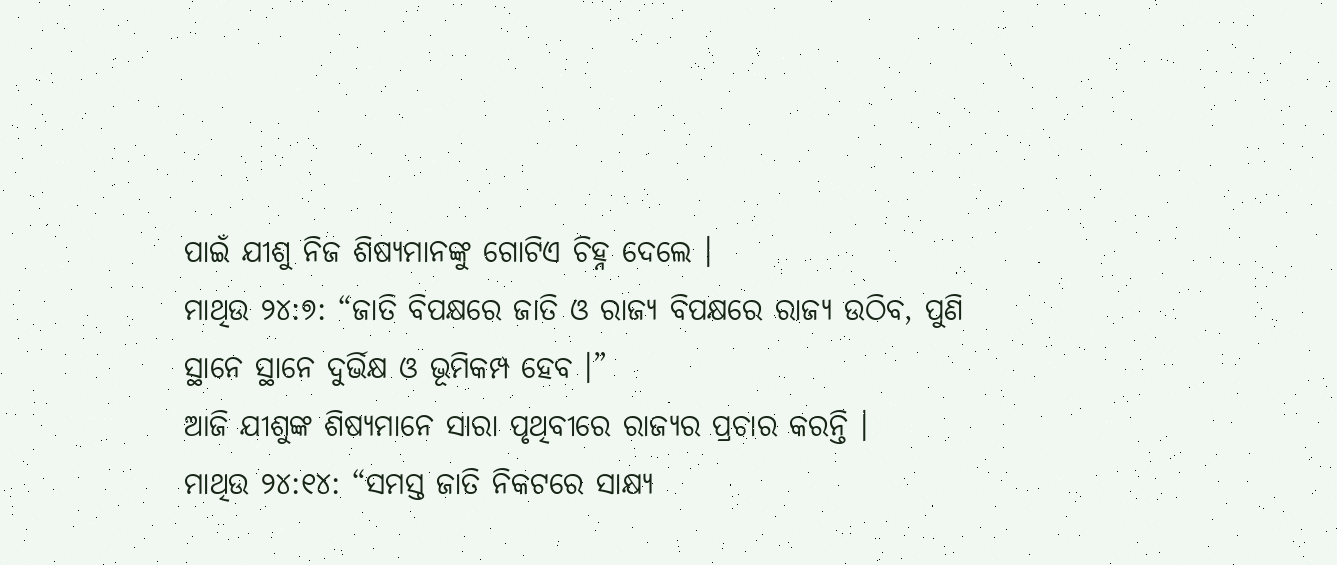ପାଇଁ ଯୀଶୁ ନିଜ ଶିଷ୍ୟମାନଙ୍କୁ ଗୋଟିଏ ଚିହ୍ନ ଦେଲେ ।
ମାଥିଉ ୨୪:୭: “ଜାତି ବିପକ୍ଷରେ ଜାତି ଓ ରାଜ୍ୟ ବିପକ୍ଷରେ ରାଜ୍ୟ ଉଠିବ, ପୁଣି ସ୍ଥାନେ ସ୍ଥାନେ ଦୁର୍ଭିକ୍ଷ ଓ ଭୂମିକମ୍ପ ହେବ ।”
ଆଜି ଯୀଶୁଙ୍କ ଶିଷ୍ୟମାନେ ସାରା ପୃଥିବୀରେ ରାଜ୍ୟର ପ୍ରଚାର କରନ୍ତି ।
ମାଥିଉ ୨୪:୧୪: “ସମସ୍ତ ଜାତି ନିକଟରେ ସାକ୍ଷ୍ୟ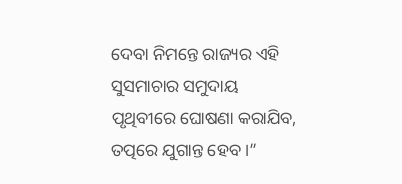ଦେବା ନିମନ୍ତେ ରାଜ୍ୟର ଏହି ସୁସମାଚାର ସମୁଦାୟ ପୃଥିବୀରେ ଘୋଷଣା କରାଯିବ, ତତ୍ପରେ ଯୁଗାନ୍ତ ହେବ ।”